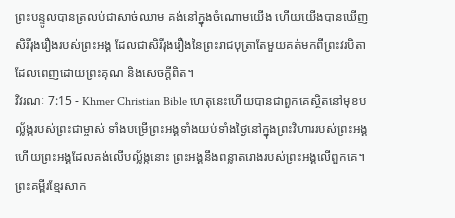ព្រះបន្ទូលបានត្រលប់ជាសាច់ឈាម គង់នៅក្នុងចំណោមយើង ហើយយើងបានឃើញសិរីរុងរឿងរបស់ព្រះអង្គ ដែលជាសិរីរុងរឿងនៃព្រះរាជបុត្រាតែមួយគត់មកពីព្រះវរបិតា ដែលពេញដោយព្រះគុណ និងសេចក្ដីពិត។
វិវរណៈ 7:15 - Khmer Christian Bible ហេតុនេះហើយបានជាពួកគេស្ថិតនៅមុខបល្ល័ង្ករបស់ព្រះជាម្ចាស់ ទាំងបម្រើព្រះអង្គទាំងយប់ទាំងថ្ងៃនៅក្នុងព្រះវិហាររបស់ព្រះអង្គ ហើយព្រះអង្គដែលគង់លើបល្ល័ង្កនោះ ព្រះអង្គនឹងពន្លាតរោងរបស់ព្រះអង្គលើពួកគេ។ ព្រះគម្ពីរខ្មែរសាក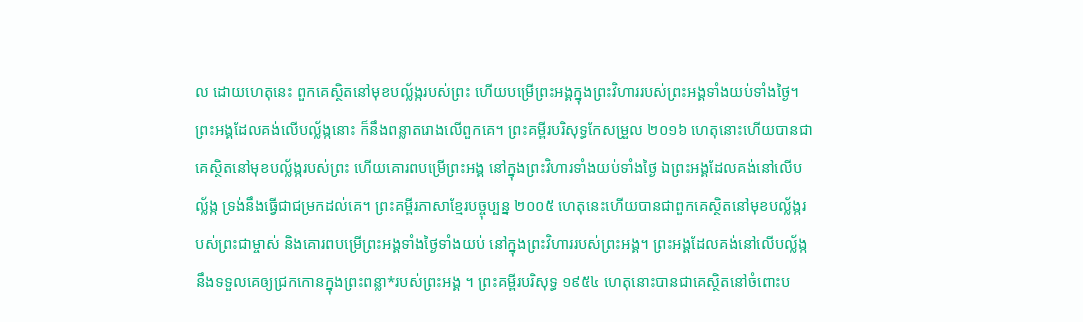ល ដោយហេតុនេះ ពួកគេស្ថិតនៅមុខបល្ល័ង្ករបស់ព្រះ ហើយបម្រើព្រះអង្គក្នុងព្រះវិហាររបស់ព្រះអង្គទាំងយប់ទាំងថ្ងៃ។ ព្រះអង្គដែលគង់លើបល្ល័ង្កនោះ ក៏នឹងពន្លាតរោងលើពួកគេ។ ព្រះគម្ពីរបរិសុទ្ធកែសម្រួល ២០១៦ ហេតុនោះហើយបានជាគេស្ថិតនៅមុខបល្ល័ង្ករបស់ព្រះ ហើយគោរពបម្រើព្រះអង្គ នៅក្នុងព្រះវិហារទាំងយប់ទាំងថ្ងៃ ឯព្រះអង្គដែលគង់នៅលើបល្ល័ង្ក ទ្រង់នឹងធ្វើជាជម្រកដល់គេ។ ព្រះគម្ពីរភាសាខ្មែរបច្ចុប្បន្ន ២០០៥ ហេតុនេះហើយបានជាពួកគេស្ថិតនៅមុខបល្ល័ង្ករបស់ព្រះជាម្ចាស់ និងគោរពបម្រើព្រះអង្គទាំងថ្ងៃទាំងយប់ នៅក្នុងព្រះវិហាររបស់ព្រះអង្គ។ ព្រះអង្គដែលគង់នៅលើបល្ល័ង្ក នឹងទទួលគេឲ្យជ្រកកោនក្នុងព្រះពន្លា*របស់ព្រះអង្គ ។ ព្រះគម្ពីរបរិសុទ្ធ ១៩៥៤ ហេតុនោះបានជាគេស្ថិតនៅចំពោះប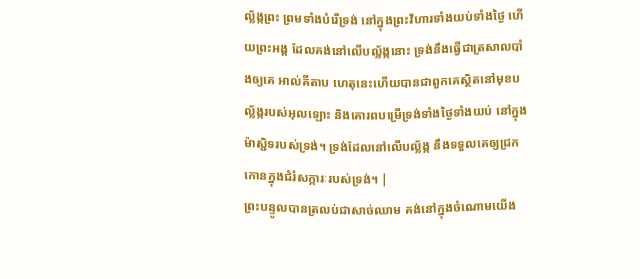ល្ល័ង្កព្រះ ព្រមទាំងបំរើទ្រង់ នៅក្នុងព្រះវិហារទាំងយប់ទាំងថ្ងៃ ហើយព្រះអង្គ ដែលគង់នៅលើបល្ល័ង្កនោះ ទ្រង់នឹងធ្វើជាត្រសាលបាំងឲ្យគេ អាល់គីតាប ហេតុនេះហើយបានជាពួកគេស្ថិតនៅមុខបល្ល័ង្ករបស់អុលឡោះ និងគោរពបម្រើទ្រង់ទាំងថ្ងៃទាំងយប់ នៅក្នុងម៉ាស្ជិទរបស់ទ្រង់។ ទ្រង់ដែលនៅលើបល្ល័ង្ក នឹងទទួលគេឲ្យជ្រកកោនក្នុងជំរំសក្ការៈរបស់ទ្រង់។ |
ព្រះបន្ទូលបានត្រលប់ជាសាច់ឈាម គង់នៅក្នុងចំណោមយើង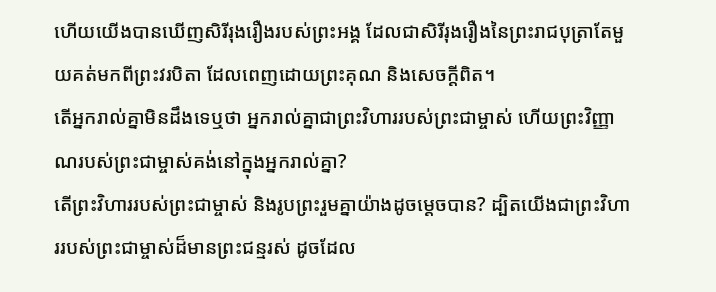ហើយយើងបានឃើញសិរីរុងរឿងរបស់ព្រះអង្គ ដែលជាសិរីរុងរឿងនៃព្រះរាជបុត្រាតែមួយគត់មកពីព្រះវរបិតា ដែលពេញដោយព្រះគុណ និងសេចក្ដីពិត។
តើអ្នករាល់គ្នាមិនដឹងទេឬថា អ្នករាល់គ្នាជាព្រះវិហាររបស់ព្រះជាម្ចាស់ ហើយព្រះវិញ្ញាណរបស់ព្រះជាម្ចាស់គង់នៅក្នុងអ្នករាល់គ្នា?
តើព្រះវិហាររបស់ព្រះជាម្ចាស់ និងរូបព្រះរួមគ្នាយ៉ាងដូចម្ដេចបាន? ដ្បិតយើងជាព្រះវិហាររបស់ព្រះជាម្ចាស់ដ៏មានព្រះជន្មរស់ ដូចដែល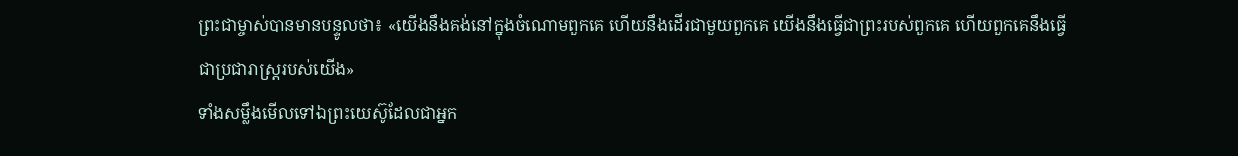ព្រះជាម្ចាស់បានមានបន្ទូលថា៖ «យើងនឹងគង់នៅក្នុងចំណោមពួកគេ ហើយនឹងដើរជាមួយពួកគេ យើងនឹងធ្វើជាព្រះរបស់ពួកគេ ហើយពួកគេនឹងធ្វើជាប្រជារាស្រ្ដរបស់យើង»
ទាំងសម្លឹងមើលទៅឯព្រះយេស៊ូដែលជាអ្នក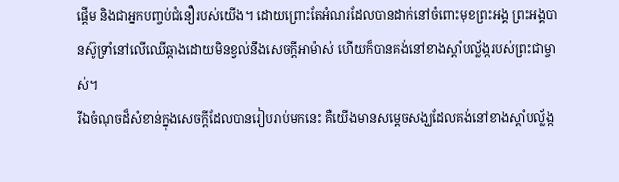ផ្ដើម និងជាអ្នកបញ្ចប់ជំនឿរបស់យើង។ ដោយព្រោះតែអំណរដែលបានដាក់នៅចំពោះមុខព្រះអង្គ ព្រះអង្គបានស៊ូទ្រាំនៅលើឈើឆ្កាងដោយមិនខ្វល់នឹងសេចក្ដីអាម៉ាស់ ហើយក៏បានគង់នៅខាងស្ដាំបល្ល័ង្ករបស់ព្រះជាម្ចាស់។
រីឯចំណុចដ៏សំខាន់ក្នុងសេចក្ដីដែលបានរៀបរាប់មកនេះ គឺយើងមានសម្ដេចសង្ឃដែលគង់នៅខាងស្ដាំបល្ល័ង្ក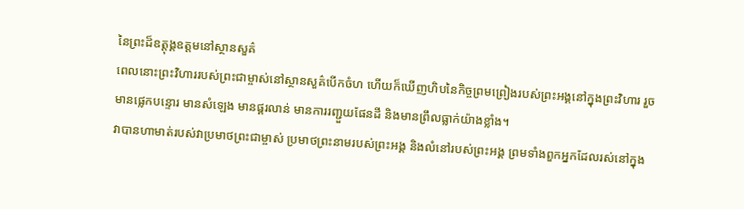នៃព្រះដ៏ឧត្ដុង្គឧត្ដមនៅស្ថានសួគ៌
ពេលនោះព្រះវិហាររបស់ព្រះជាម្ចាស់នៅស្ថានសួគ៌បើកចំហ ហើយក៏ឃើញហិបនៃកិច្ចព្រមព្រៀងរបស់ព្រះអង្គនៅក្នុងព្រះវិហារ រួចមានផ្លេកបន្ទោរ មានសំឡេង មានផ្គរលាន់ មានការរញ្ជួយផែនដី និងមានព្រឹលធ្លាក់យ៉ាងខ្លាំង។
វាបានហាមាត់របស់វាប្រមាថព្រះជាម្ចាស់ ប្រមាថព្រះនាមរបស់ព្រះអង្គ និងលំនៅរបស់ព្រះអង្គ ព្រមទាំងពួកអ្នកដែលរស់នៅក្នុង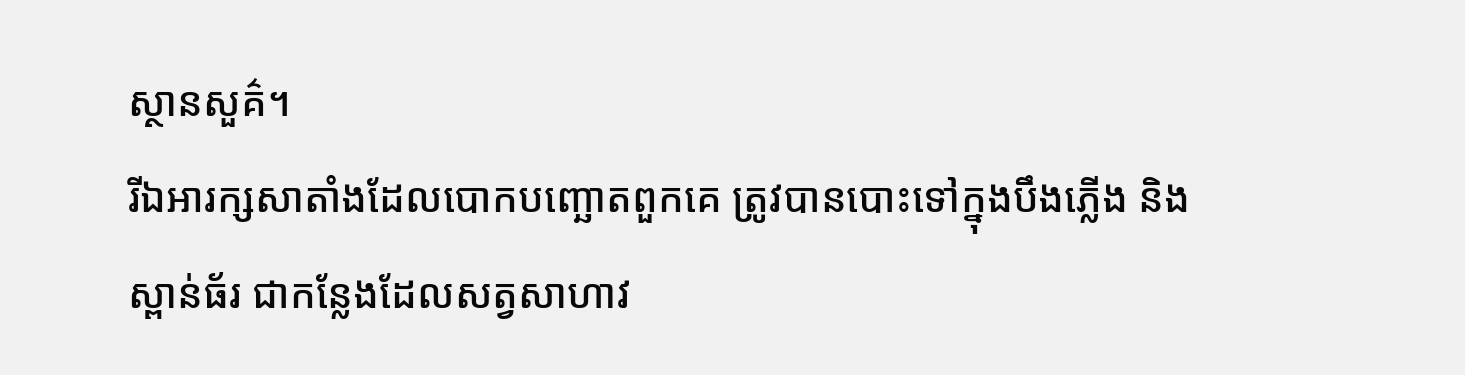ស្ថានសួគ៌។
រីឯអារក្សសាតាំងដែលបោកបញ្ឆោតពួកគេ ត្រូវបានបោះទៅក្នុងបឹងភ្លើង និងស្ពាន់ធ័រ ជាកន្លែងដែលសត្វសាហាវ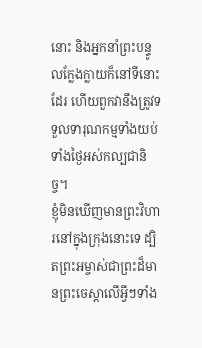នោះ និងអ្នកនាំព្រះបន្ទូលក្លែងក្លាយក៏នៅទីនោះដែរ ហើយពួកវានឹងត្រូវទទួលទារុណកម្មទាំងយប់ទាំងថ្ងៃអស់កល្បជានិច្ច។
ខ្ញុំមិនឃើញមានព្រះវិហារនៅក្នុងក្រុងនោះទេ ដ្បិតព្រះអម្ចាស់ជាព្រះដ៏មានព្រះចេស្ដាលើអ្វីៗទាំង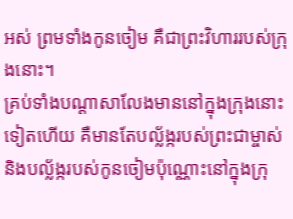អស់ ព្រមទាំងកូនចៀម គឺជាព្រះវិហាររបស់ក្រុងនោះ។
គ្រប់ទាំងបណ្ដាសាលែងមាននៅក្នុងក្រុងនោះទៀតហើយ គឺមានតែបល្ល័ង្ករបស់ព្រះជាម្ចាស់ និងបល្ល័ង្ករបស់កូនចៀមប៉ុណ្ណោះនៅក្នុងក្រុ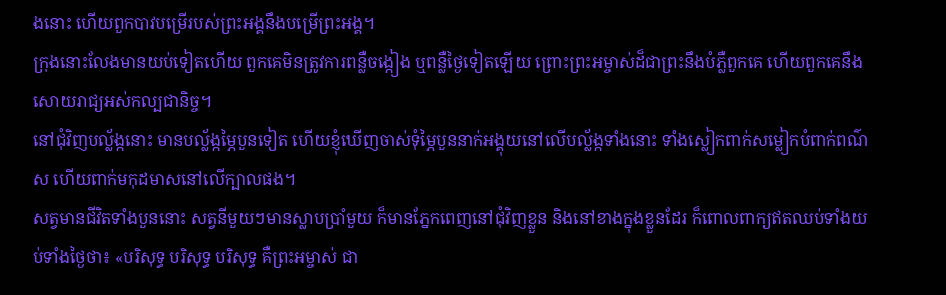ងនោះ ហើយពួកបាវបម្រើរបស់ព្រះអង្គនឹងបម្រើព្រះអង្គ។
ក្រុងនោះលែងមានយប់ទៀតហើយ ពួកគេមិនត្រូវការពន្លឺចង្កៀង ឬពន្លឺថ្ងៃទៀតឡើយ ព្រោះព្រះអម្ចាស់ដ៏ជាព្រះនឹងបំភ្លឺពួកគេ ហើយពួកគេនឹងសោយរាជ្យអស់កល្បជានិច្ច។
នៅជុំវិញបល្ល័ង្កនោះ មានបល្ល័ង្កម្ភៃបួនទៀត ហើយខ្ញុំឃើញចាស់ទុំម្ភៃបួននាក់អង្គុយនៅលើបល្ល័ង្កទាំងនោះ ទាំងស្លៀកពាក់សម្លៀកបំពាក់ពណ៌ស ហើយពាក់មកុដមាសនៅលើក្បាលផង។
សត្វមានជីវិតទាំងបួននោះ សត្វនីមួយៗមានស្លាបប្រាំមួយ ក៏មានភ្នែកពេញនៅជុំវិញខ្លួន និងនៅខាងក្នុងខ្លួនដែរ ក៏ពោលពាក្យឥតឈប់ទាំងយប់ទាំងថ្ងៃថា៖ «បរិសុទ្ធ បរិសុទ្ធ បរិសុទ្ធ គឺព្រះអម្ចាស់ ជា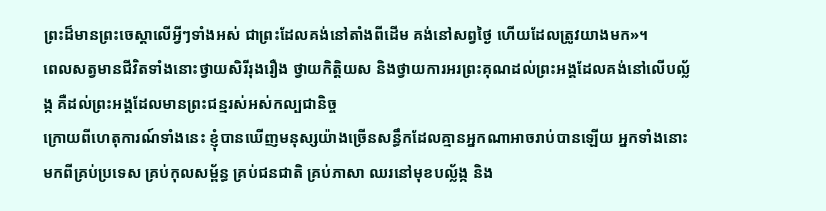ព្រះដ៏មានព្រះចេស្ដាលើអ្វីៗទាំងអស់ ជាព្រះដែលគង់នៅតាំងពីដើម គង់នៅសព្វថ្ងៃ ហើយដែលត្រូវយាងមក»។
ពេលសត្វមានជីវិតទាំងនោះថ្វាយសិរីរុងរឿង ថ្វាយកិត្ដិយស និងថ្វាយការអរព្រះគុណដល់ព្រះអង្គដែលគង់នៅលើបល្ល័ង្ក គឺដល់ព្រះអង្គដែលមានព្រះជន្មរស់អស់កល្បជានិច្ច
ក្រោយពីហេតុការណ៍ទាំងនេះ ខ្ញុំបានឃើញមនុស្សយ៉ាងច្រើនសន្ធឹកដែលគ្មានអ្នកណាអាចរាប់បានឡើយ អ្នកទាំងនោះមកពីគ្រប់ប្រទេស គ្រប់កុលសម្ព័ន្ធ គ្រប់ជនជាតិ គ្រប់ភាសា ឈរនៅមុខបល្ល័ង្ក និង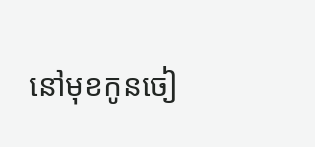នៅមុខកូនចៀ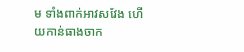ម ទាំងពាក់អាវសវែង ហើយកាន់ធាងចាក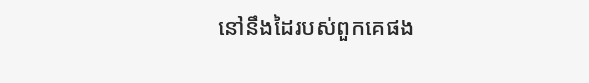នៅនឹងដៃរបស់ពួកគេផង